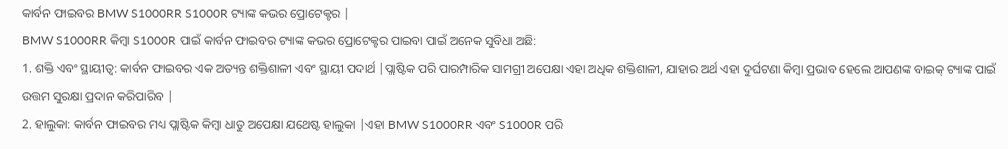କାର୍ବନ ଫାଇବର BMW S1000RR S1000R ଟ୍ୟାଙ୍କ କଭର ପ୍ରୋଟେକ୍ଟର |
BMW S1000RR କିମ୍ବା S1000R ପାଇଁ କାର୍ବନ ଫାଇବର ଟ୍ୟାଙ୍କ କଭର ପ୍ରୋଟେକ୍ଟର ପାଇବା ପାଇଁ ଅନେକ ସୁବିଧା ଅଛି:
1. ଶକ୍ତି ଏବଂ ସ୍ଥାୟୀତ୍ୱ: କାର୍ବନ ଫାଇବର ଏକ ଅତ୍ୟନ୍ତ ଶକ୍ତିଶାଳୀ ଏବଂ ସ୍ଥାୟୀ ପଦାର୍ଥ |ପ୍ଲାଷ୍ଟିକ ପରି ପାରମ୍ପାରିକ ସାମଗ୍ରୀ ଅପେକ୍ଷା ଏହା ଅଧିକ ଶକ୍ତିଶାଳୀ, ଯାହାର ଅର୍ଥ ଏହା ଦୁର୍ଘଟଣା କିମ୍ବା ପ୍ରଭାବ ହେଲେ ଆପଣଙ୍କ ବାଇକ୍ ଟ୍ୟାଙ୍କ ପାଇଁ ଉତ୍ତମ ସୁରକ୍ଷା ପ୍ରଦାନ କରିପାରିବ |
2. ହାଲୁକା: କାର୍ବନ ଫାଇବର ମଧ୍ୟ ପ୍ଲାଷ୍ଟିକ କିମ୍ବା ଧାତୁ ଅପେକ୍ଷା ଯଥେଷ୍ଟ ହାଲୁକା |ଏହା BMW S1000RR ଏବଂ S1000R ପରି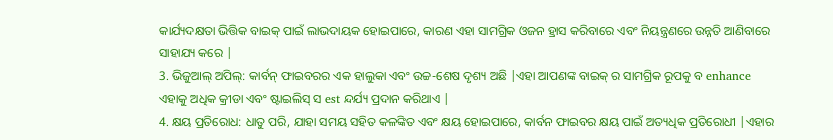କାର୍ଯ୍ୟଦକ୍ଷତା ଭିତ୍ତିକ ବାଇକ୍ ପାଇଁ ଲାଭଦାୟକ ହୋଇପାରେ, କାରଣ ଏହା ସାମଗ୍ରିକ ଓଜନ ହ୍ରାସ କରିବାରେ ଏବଂ ନିୟନ୍ତ୍ରଣରେ ଉନ୍ନତି ଆଣିବାରେ ସାହାଯ୍ୟ କରେ |
3. ଭିଜୁଆଲ୍ ଅପିଲ୍: କାର୍ବନ୍ ଫାଇବରର ଏକ ହାଲୁକା ଏବଂ ଉଚ୍ଚ-ଶେଷ ଦୃଶ୍ୟ ଅଛି |ଏହା ଆପଣଙ୍କ ବାଇକ୍ ର ସାମଗ୍ରିକ ରୂପକୁ ବ enhance ଏହାକୁ ଅଧିକ କ୍ରୀଡା ଏବଂ ଷ୍ଟାଇଲିସ୍ ସ est ନ୍ଦର୍ଯ୍ୟ ପ୍ରଦାନ କରିଥାଏ |
4. କ୍ଷୟ ପ୍ରତିରୋଧ: ଧାତୁ ପରି, ଯାହା ସମୟ ସହିତ କଳଙ୍କିତ ଏବଂ କ୍ଷୟ ହୋଇପାରେ, କାର୍ବନ ଫାଇବର କ୍ଷୟ ପାଇଁ ଅତ୍ୟଧିକ ପ୍ରତିରୋଧୀ |ଏହାର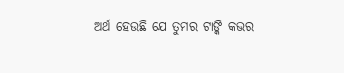ଅର୍ଥ ହେଉଛି ଯେ ତୁମର ଟାଙ୍କି କଭର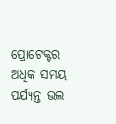ପ୍ରୋଟେକ୍ଟର ଅଧିକ ସମୟ ପର୍ଯ୍ୟନ୍ତ ଭଲ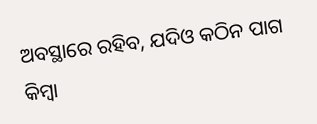ଅବସ୍ଥାରେ ରହିବ, ଯଦିଓ କଠିନ ପାଗ କିମ୍ବା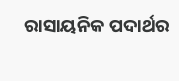ରାସାୟନିକ ପଦାର୍ଥର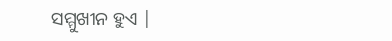ସମ୍ମୁଖୀନ ହୁଏ |